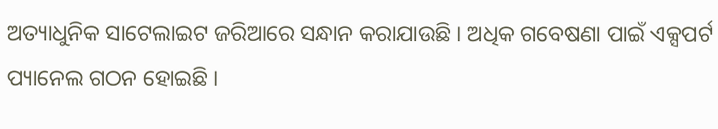ଅତ୍ୟାଧୁନିକ ସାଟେଲାଇଟ ଜରିଆରେ ସନ୍ଧାନ କରାଯାଉଛି । ଅଧିକ ଗବେଷଣା ପାଇଁ ଏକ୍ସପର୍ଟ ପ୍ୟାନେଲ ଗଠନ ହୋଇଛି ।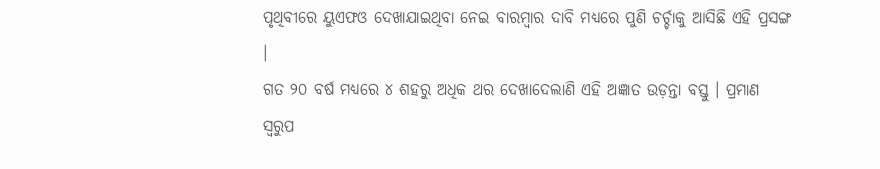ପୃଥିବୀରେ ୟୁଏଫଓ ଦେଖାଯାଇଥିବା ନେଇ ବାରମ୍ବାର ଦାବି ମଧ୍ୟରେ ପୁଣି ଚର୍ଚ୍ଚାକୁ ଆସିଛି ଏହି ପ୍ରସଙ୍ଗ ।
ଗତ ୨୦ ବର୍ଷ ମଧ୍ୟରେ ୪ ଶହରୁ ଅଧିକ ଥର ଦେଖାଦେଲାଣି ଏହି ଅଜ୍ଞାତ ଉଡ଼ନ୍ତା ବସ୍ତୁ । ପ୍ରମାଣ ସ୍ୱରୁପ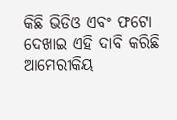କିଛି ଭିଡିଓ ଏବଂ ଫଟୋ ଦେଖାଇ ଏହି ଦାବି କରିଛି ଆମେରୀକିୟ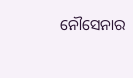ନୌସେନାର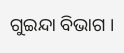ଗୁଇନ୍ଦା ବିଭାଗ ।